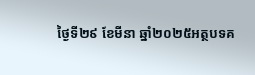ថ្ងៃទី២៩ ខែមីនា ឆ្នាំ២០២៥អត្ថបទគ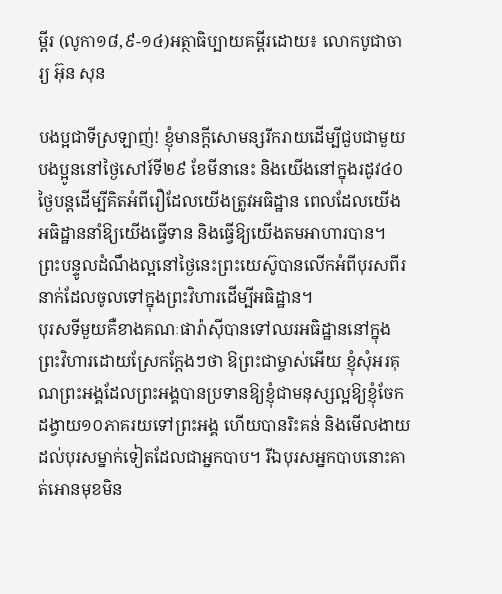ម្ពីរ (លូកា១៨,៩-១៤)អត្ថាធិប្បាយគម្ពីរដោយ៖ លោកបូជាចារ្យ អ៊ុន សុន

បងប្អជាទីស្រឡាញ់! ខ្ញុំមានក្តីសោមន្សរីករាយដើម្បីជួបជាមួយបងប្អូននៅថ្ងៃសៅរ៍ទី២៩ ខែមីនានេះ និងយើងនៅក្នុងរដូវ៤០ថ្ងៃបន្តដើម្បីគិតអំពីរឿដែលយើងត្រូវអធិដ្ឋាន ពេលដែលយើងអធិដ្ឋាននាំឱ្យយើងធ្វើទាន និងធ្វើឱ្យយើងតមអាហារបាន។ ព្រះបន្ទូលដំណឹងល្អនៅថ្ងៃនេះព្រះយេស៊ូបានលើកអំពីបុរសពីរនាក់ដែលចូលទៅក្នុងព្រះវិហារដើម្បីអធិដ្ឋាន។
បុរសទីមួយគឺខាងគណៈផារ៉ាស៊ីបានទៅឈរអធិដ្ឋាននៅក្នុងព្រះវិហារដោយស្រែកក្តែងៗថា ឱព្រះជាម្ចាស់អើយ ខ្ញុំសុំអរគុណព្រះអង្គដែលព្រះអង្គបានប្រទានឱ្យខ្ញុំជាមនុស្សល្អឱ្យខ្ញុំចែកដង្វាយ១០ភាគរយទៅព្រះអង្គ ហើយបានរិះគន់ និងមើលងាយដល់បុរសម្នាក់ទៀតដែលជាអ្នកបាប។ រីឯបុរសអ្នកបាបនោះគាត់អោនមុខមិន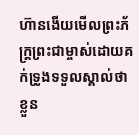ហ៊ានងើយមើលព្រះភ័ក្រ្តព្រះជាម្ចាស់ដោយគក់ទ្រូងទទួលស្គាល់ថាខ្លួន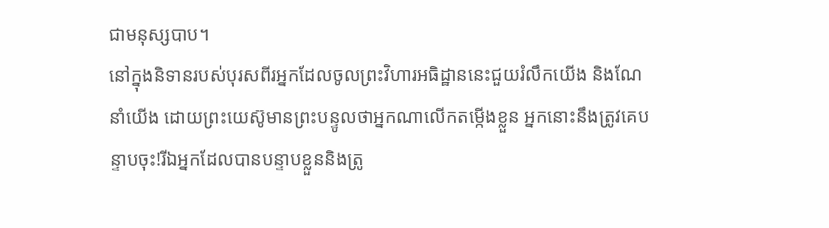ជាមនុស្សបាប។
នៅក្នុងនិទានរបស់បុរសពីរអ្នកដែលចូលព្រះវិហារអធិដ្ឋាននេះជួយរំលឹកយើង និងណែនាំយើង ដោយព្រះយេស៊ូមានព្រះបន្ទូលថាអ្នកណាលើកតម្កើងខ្លួន អ្នកនោះនឹងត្រូវគេបន្ទាបចុះ!រីឯអ្នកដែលបានបន្ទាបខ្លួននិងត្រូ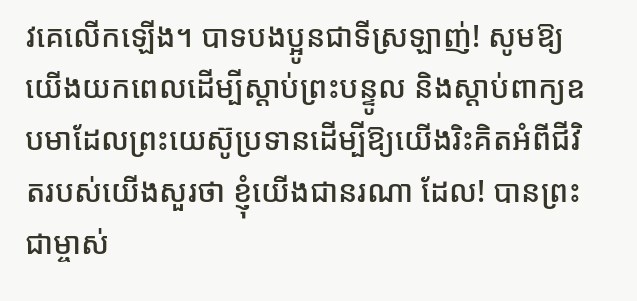វគេលើកឡើង។ បាទបងប្អូនជាទីស្រឡាញ់! សូមឱ្យយើងយកពេលដើម្បីស្តាប់ព្រះបន្ទូល និងស្តាប់ពាក្យឧបមាដែលព្រះយេស៊ូប្រទានដើម្បីឱ្យយើងរិះគិតអំពីជីវិតរបស់យើងសួរថា ខ្ញុំយើងជានរណា ដែល! បានព្រះជាម្ចាស់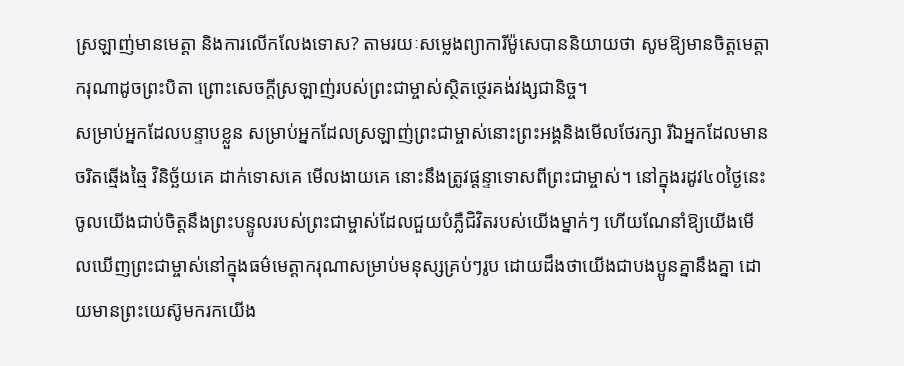ស្រឡាញ់មានមេត្តា និងការលើកលែងទោស? តាមរយៈសម្លេងព្យាការីម៉ូសេបាននិយាយថា សូមឱ្យមានចិត្តមេត្តាករុណាដូចព្រះបិតា ព្រោះសេចក្តីស្រឡាញ់របស់ព្រះជាម្ចាស់ស្ថិតថ្ថេរគង់វង្សជានិច្ច។
សម្រាប់អ្នកដែលបន្ទាបខ្លួន សម្រាប់អ្នកដែលស្រឡាញ់ព្រះជាម្ចាស់នោះព្រះអង្គនិងមើលថែរក្សា រីឯអ្នកដែលមានចរិតឆ្មើងឆ្មៃ វិនិច្ឆ័យគេ ដាក់ទោសគេ មើលងាយគេ នោះនឹងត្រូវផ្តន្ទាទោសពីព្រះជាម្ចាស់។ នៅក្នុងរដូវ៤០ថ្ងៃនេះ ចូលយើងជាប់ចិត្តនឹងព្រះបន្ទូលរបស់ព្រះជាម្ចាស់ដែលជួយបំភ្លឺជិវិតរបស់យើងម្នាក់ៗ ហើយណែនាំឱ្យយើងមើលឃើញព្រះជាម្ចាស់នៅក្នុងធម៌មេត្តាករុណាសម្រាប់មនុស្សគ្រប់ៗរូប ដោយដឹងថាយើងជាបងប្អូនគ្នានឹងគ្នា ដោយមានព្រះយេស៊ូមករកយើង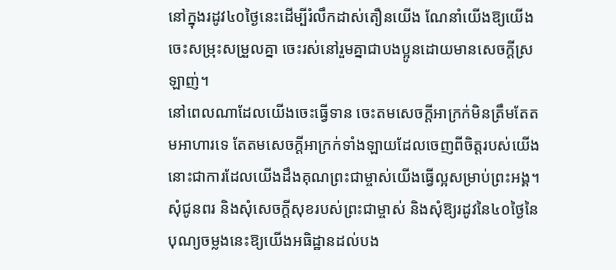នៅក្នុងរដូវ៤០ថ្ងៃនេះដើម្បីរំលឹកដាស់តឿនយើង ណែនាំយើងឱ្យយើងចេះសម្រុះសម្រួលគ្នា ចេះរស់នៅរួមគ្នាជាបងប្អូនដោយមានសេចក្តីស្រឡាញ់។
នៅពេលណាដែលយើងចេះធ្វើទាន ចេះតមសេចក្តីអាក្រក់មិនត្រឹមតែតមអាហារទេ តែតមសេចក្តីអាក្រក់ទាំងឡាយដែលចេញពីចិត្តរបស់យើង នោះជាការដែលយើងដឹងគុណព្រះជាម្ចាស់យើងធ្វើល្អសម្រាប់ព្រះអង្គ។ សុំជូនពរ និងសុំសេចក្តីសុខរបស់ព្រះជាម្ចាស់ និងសុំឱ្យរដូវនៃ៤០ថ្ងៃនៃបុណ្យចម្លងនេះឱ្យយើងអធិដ្ឋានដល់បង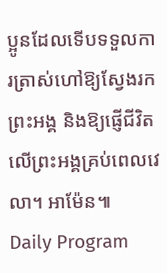ប្អូនដែលទើបទទួលការត្រាស់ហៅឱ្យស្វែងរកព្រះអង្គ និងឱ្យផ្ញើជីវិតលើព្រះអង្គគ្រប់ពេលវេលា។ អាម៉ែន៕
Daily Program